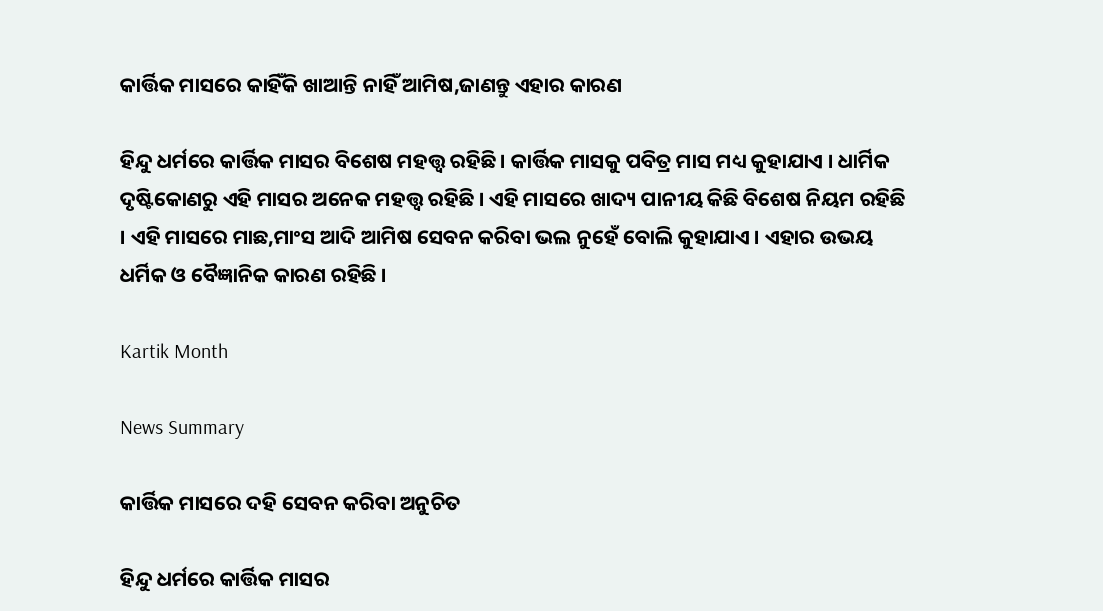କାର୍ତ୍ତିକ ମାସରେ କାହିଁକି ଖାଆନ୍ତି ନାହିଁ ଆମିଷ,ଜାଣନ୍ତୁ ଏହାର କାରଣ

ହିନ୍ଦୁ ଧର୍ମରେ କାର୍ତ୍ତିକ ମାସର ବିଶେଷ ମହତ୍ତ୍ୱ ରହିଛି। କାର୍ତ୍ତିକ ମାସକୁ ପବିତ୍ର ମାସ ମଧ୍ୟ କୁହାଯାଏ । ଧାର୍ମିକ ଦୃଷ୍ଟିକୋଣରୁ ଏହି ମାସର ଅନେକ ମହତ୍ତ୍ୱ ରହିଛି । ଏହି ମାସରେ ଖାଦ୍ୟ ପାନୀୟ କିଛି ବିଶେଷ ନିୟମ ରହିଛି । ଏହି ମାସରେ ମାଛ,ମାଂସ ଆଦି ଆମିଷ ସେବନ କରିବା ଭଲ ନୁହେଁ ବୋଲି କୁହାଯାଏ । ଏହାର ଉଭୟ ଧର୍ମିକ ଓ ବୈଜ୍ଞାନିକ କାରଣ ରହିଛି ।

Kartik Month

News Summary

କାର୍ତ୍ତିକ ମାସରେ ଦହି ସେବନ କରିବା ଅନୁଚିତ

ହିନ୍ଦୁ ଧର୍ମରେ କାର୍ତ୍ତିକ ମାସର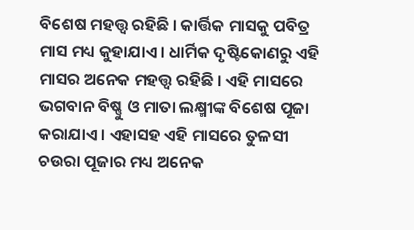ବିଶେଷ ମହତ୍ତ୍ୱ ରହିଛି । କାର୍ତ୍ତିକ ମାସକୁ ପବିତ୍ର ମାସ ମଧ୍ୟ କୁହାଯାଏ । ଧାର୍ମିକ ଦୃଷ୍ଟିକୋଣରୁ ଏହି ମାସର ଅନେକ ମହତ୍ତ୍ୱ ରହିଛି । ଏହି ମାସରେ ଭଗବାନ ବିଷ୍ଣୁ ଓ ମାତା ଲକ୍ଷ୍ମୀଙ୍କ ବିଶେଷ ପୂଜା କରାଯାଏ । ଏହାସହ ଏହି ମାସରେ ତୁଳସୀ ଚଉରା ପୂଜାର ମଧ୍ୟ ଅନେକ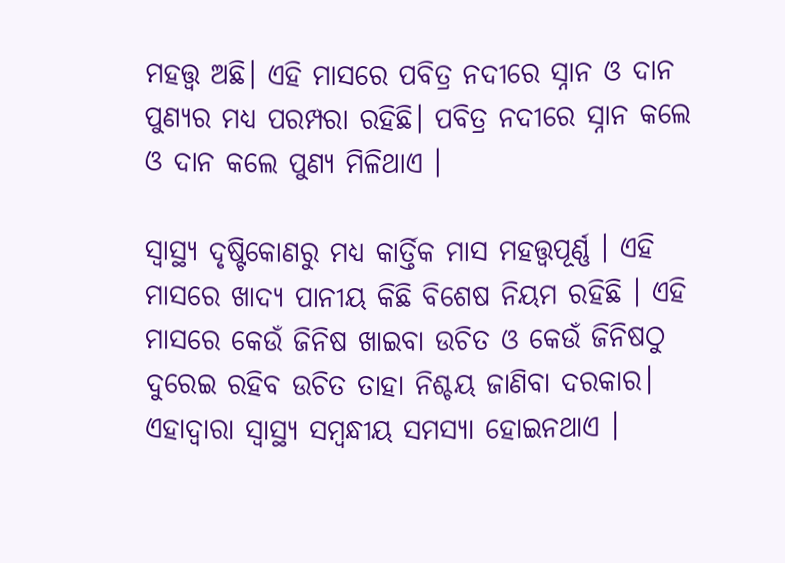ମହତ୍ତ୍ୱ ଅଛି। ଏହି ମାସରେ ପବିତ୍ର ନଦୀରେ ସ୍ନାନ ଓ ଦାନ ପୁଣ୍ୟର ମଧ୍ୟ ପରମ୍ପରା ରହିଛି। ପବିତ୍ର ନଦୀରେ ସ୍ନାନ କଲେ ଓ ଦାନ କଲେ ପୁଣ୍ୟ ମିଳିଥାଏ ।

ସ୍ୱାସ୍ଥ୍ୟ ଦୃଷ୍ଟିକୋଣରୁ ମଧ୍ୟ କାର୍ତ୍ତିକ ମାସ ମହତ୍ତ୍ୱପୂର୍ଣ୍ଣ । ଏହି ମାସରେ ଖାଦ୍ୟ ପାନୀୟ କିଛି ବିଶେଷ ନିୟମ ରହିଛି । ଏହି ମାସରେ କେଉଁ ଜିନିଷ ଖାଇବା ଉଚିତ ଓ କେଉଁ ଜିନିଷଠୁ ଦୁରେଇ ରହିବ ଉଚିତ ତାହା ନିଶ୍ଚୟ ଜାଣିବା ଦରକାର। ଏହାଦ୍ୱାରା ସ୍ୱାସ୍ଥ୍ୟ ସମ୍ବନ୍ଧୀୟ ସମସ୍ୟା ହୋଇନଥାଏ ।